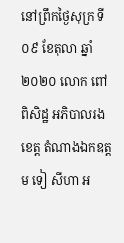នៅព្រឹកថ្ងៃសុក្រ ទី ០៩ ខែតុលា ឆ្នាំ ២០២០ លោក ពៅ ពិសិដ្ឋ អភិបាលរងខេត្ត តំណាងឯកឧត្តម ទៀ សីហា អ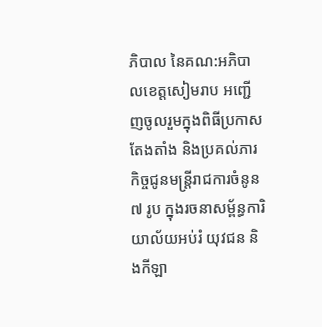ភិបាល នៃគណ:អភិបាលខេត្តសៀមរាប អញ្ជើញចូលរួមក្នុងពិធីប្រកាសតែងតាំង និងប្រគល់ភារកិច្ចជូនមន្ត្រីរាជការចំនូន ៧ រូប ក្នុងរចនាសម្ព័ន្ធការិយាល័យអប់រំ យុវជន និងកីឡា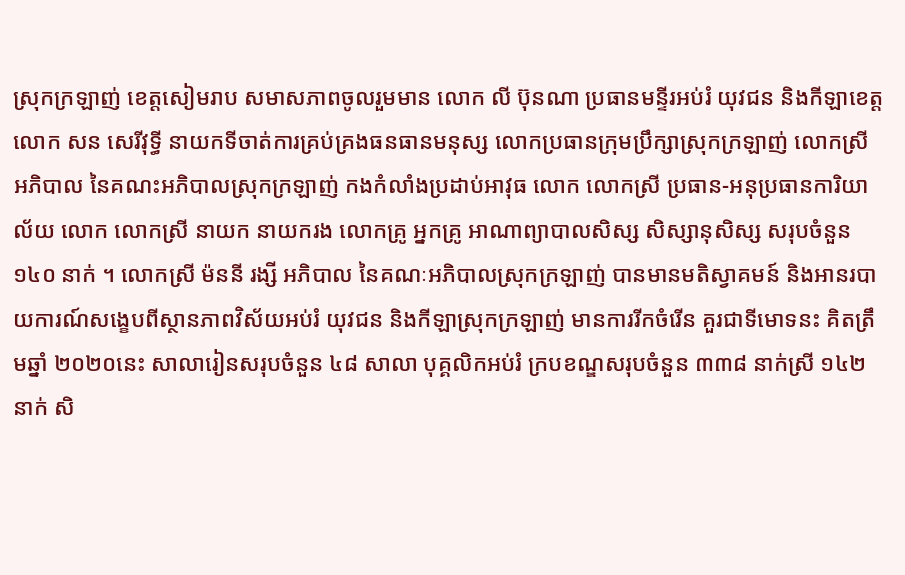ស្រុកក្រឡាញ់ ខេត្តសៀមរាប សមាសភាពចូលរួមមាន លោក លី ប៊ុនណា ប្រធានមន្ទីរអប់រំ យុវជន និងកីឡាខេត្ត លោក សន សេរីវុទ្ធី នាយកទីចាត់ការគ្រប់គ្រងធនធានមនុស្ស លោកប្រធានក្រុមប្រឹក្សាស្រុកក្រឡាញ់ លោកស្រី អភិបាល នៃគណះអភិបាលស្រុកក្រឡាញ់ កងកំលាំងប្រដាប់អាវុធ លោក លោកស្រី ប្រធាន-អនុប្រធានការិយាល័យ លោក លោកស្រី នាយក នាយករង លោកគ្រូ អ្នកគ្រូ អាណាព្យាបាលសិស្ស សិស្សានុសិស្ស សរុបចំនួន ១៤០ នាក់ ។ លោកស្រី ម៉ននី រង្សី អភិបាល នៃគណៈអភិបាលស្រុកក្រឡាញ់ បានមានមតិស្វាគមន៍ និងអានរបាយការណ៍សង្ខេបពីស្ថានភាពវិស័យអប់រំ យុវជន និងកីឡាស្រុកក្រឡាញ់ មានការរីកចំរើន គួរជាទីមោទនះ គិតត្រឹមឆ្នាំ ២០២០នេះ សាលារៀនសរុបចំនួន ៤៨ សាលា បុគ្គលិកអប់រំ ក្របខណ្ឌសរុបចំនួន ៣៣៨ នាក់ស្រី ១៤២ នាក់ សិ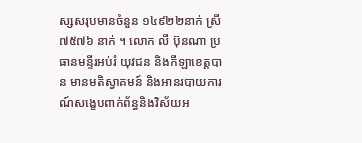ស្សសរុបមានចំនួន ១៤៩២២នាក់ ស្រី ៧៥៧៦ នាក់ ។ លោក លី ប៊ុនណា ប្រធានមន្ទីរអប់រំ យុវជន និងកីឡាខេត្តបាន មានមតិស្វាគមន៍ និងអានរបាយការណ៍សង្ខេបពាក់ព័ន្ធនិងវិស័យអ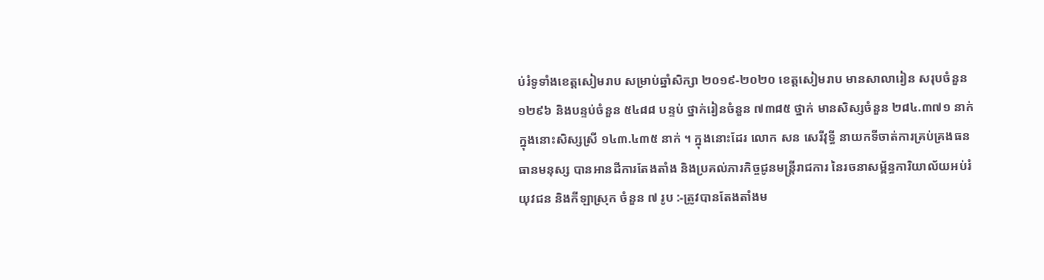ប់រំទូទាំងខេត្តសៀមរាប សម្រាប់ឆ្នាំសិក្សា ២០១៩-២០២០ ខេត្តសៀមរាប មានសាលារៀន សរុបចំនួន ១២៩៦ និងបន្ទប់ចំនួន ៥៤៨៨ បន្ទប់ ថ្នាក់រៀនចំនួន ៧៣៨៥ ថ្នាក់ មានសិស្សចំនួន ២៨៤.៣៧១ នាក់ ក្នុងនោះសិស្សស្រី ១៤៣.៤៣៥ នាក់ ។ ក្នុងនោះដែរ លោក សន សេរីវុទ្ធី នាយកទីចាត់ការគ្រប់គ្រងធនធានមនុស្ស បានអានដីការតែងតាំង និងប្រគល់ភារកិច្ចជូនមន្ត្រីរាជការ នៃរចនាសម្ព័ន្ធការិយាល័យអប់រំ យុវជន និងកីឡាស្រុក ចំនួន ៧ រូប :-ត្រូវបានតែងតាំងម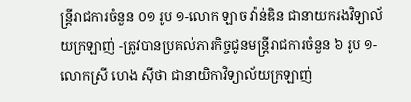ន្ត្រីរាជការចំនួន ០១ រូប ១-លោក ឡាច វ៉ាន់ឌិន ជានាយករងវិទ្យាល័យក្រឡាញ់ -ត្រូវបានប្រគល់ភារកិច្ចជូនមន្ត្រីរាជការចំនួន ៦ រូប ១-លោកស្រី ហេង ស៊ីថា ជានាយិកាវិទ្យាល័យក្រឡាញ់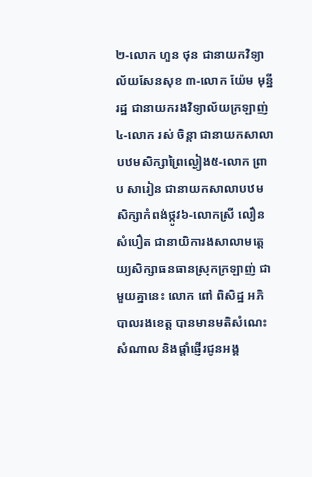២-លោក ហួន ថុន ជានាយកវិទ្យាល័យសែនសុខ ៣-លោក យ៉ែម មុន្នីរដ្ឋ ជានាយករងវិទ្យាល័យក្រឡាញ់ ៤-លោក រស់ ចិន្តា ជានាយកសាលាបឋមសិក្សាព្រៃល្ងៀង៥-លោក ព្រាប សារៀន ជានាយកសាលាបឋមសិក្សាកំពង់ថ្កូវ៦-លោកស្រី លឿន សំបឿត ជានាយិការងសាលាមត្តេយ្យសិក្សាធនធានស្រុកក្រឡាញ់ ជាមួយគ្នានេះ លោក ពៅ ពិសិដ្ឋ អភិបាលរងខេត្ត បានមានមតិសំណេះសំណាល និងផ្តាំផ្ញើរជូនអង្គ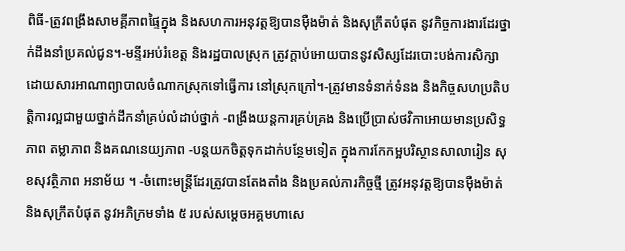ពិធី-ត្រូវពង្រឹងសាមគ្គីភាពផ្ទៃក្នុង និងសហការអនុវត្តឱ្យបានម៉ឺងម៉ាត់ និងសុក្រឹតបំផុត នូវកិច្ចការងារដែរថ្នាក់ដឹងនាំប្រគល់ជូន។-មន្ទីរអប់រំខេត្ត និងរដ្ឋបាលស្រុក ត្រូវក្តាប់អោយបាននូវសិស្សដែរបោះបង់ការសិក្សាដោយសារអាណាព្យាបាលចំណាកស្រុកទៅធ្វើការ នៅស្រុកក្រៅ។-ត្រូវមានទំនាក់ទំនង និងកិច្ចសហប្រតិបត្តិការល្អជាមួយថ្នាក់ដឹកនាំគ្រប់លំដាប់ថ្នាក់ -ពង្រឹងយន្តការគ្រប់គ្រង និងប្រើប្រាស់ថវិកាអោយមានប្រសិទ្ធភាព តម្លាភាព និងគណនេយ្យភាព -បន្តយកចិត្តទុកដាក់បន្ថែមទៀត ក្នុងការកែកម្អបរិស្ថានសាលារៀន សុខសុវត្ថិភាព អនាម័យ ។ -ចំពោះមន្ត្រីដែរត្រូវបានតែងតាំង និងប្រគល់ភារកិច្ចថ្មី ត្រូវអនុវត្តឱ្យបានម៉ឺងម៉ាត់ និងសុក្រឹតបំផុត នូវអភិក្រមទាំង ៥ របស់សម្តេចអគ្គមហាសេ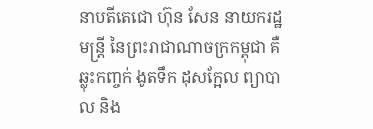នាបតីតេជោ ហ៊ុន សែន នាយករដ្ឋមន្ត្រី នៃព្រះរាជាណាចក្រកម្ពុជា គឺ ឆ្លុះកញ្ចក់ ងូតទឹក ដុសក្អែល ព្យាបាល និង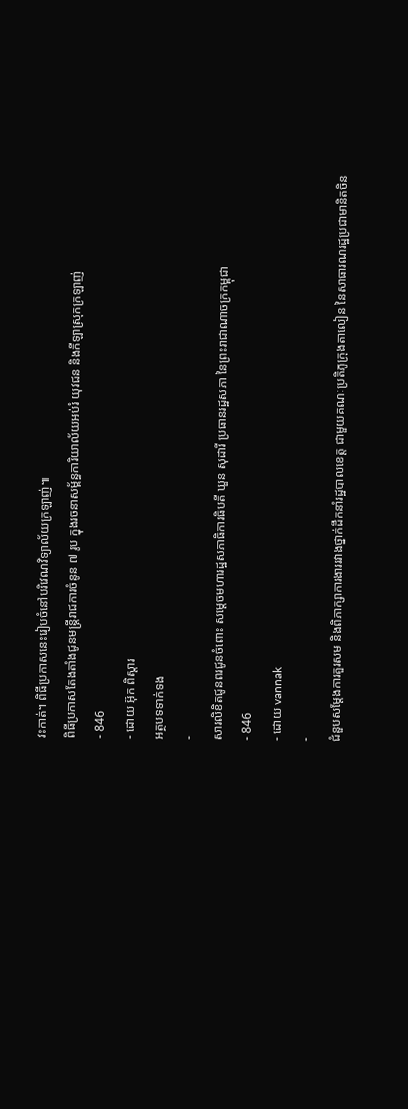វះកាត់។ ពិធីប្រកាសនេះរៀបចំនៅបរិវេណវិទ្យាល័យក្រឡាញ់៕
ពិធីប្រកាសតែងតាំងជូនមន្ត្រីរាជការចំនូន ៧ រូប ក្នុងរចនាសម្ព័ន្ធការិយាល័យអប់រំ យុវជន និងកីឡាស្រុកក្រឡាញ់
- 846
- ដោយ អ៊ុក ពិស្តារ
អត្ថបទទាក់ទង
-
សារលិខិតជូនពរជូនចំពោះ សម្តេចមហារដ្ឋសភាធិការធិបតី ឃួន សុដារី ប្រធានរដ្ឋសភា នៃព្រះរាជាណាចក្រកម្ពុជា
- 846
- ដោយ vannak
-
ជំនួបសម្ដែងការគួរសម និងពិភាក្សាការងាររវាងថ្នាក់ដឹកនាំរដ្ឋបាលខេត្ត ជាមួយគណៈប្រតិភូក្រុងតាលៀន នៃសាធារណរដ្ឋប្រជាមានិតចិន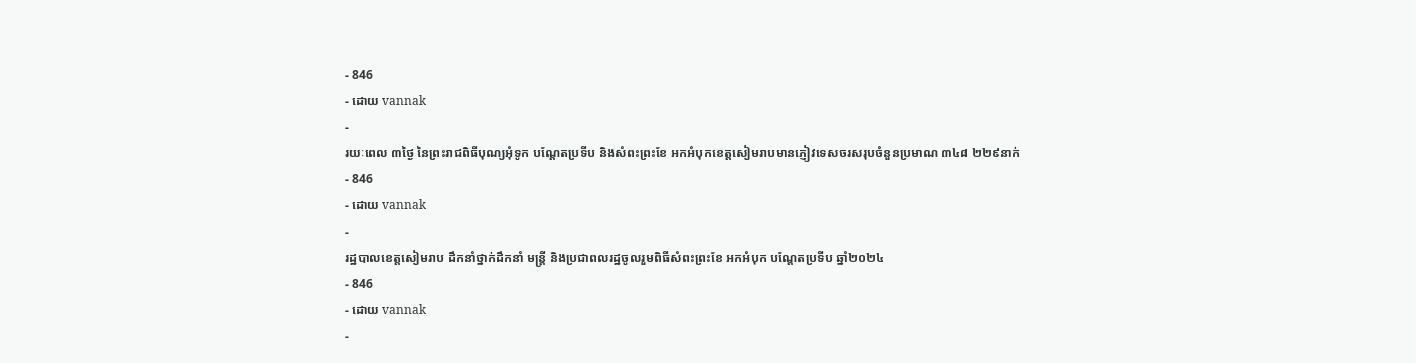- 846
- ដោយ vannak
-
រយៈពេល ៣ថ្ងៃ នៃព្រះរាជពិធីបុណ្យអុំទូក បណ្តែតប្រទីប និងសំពះព្រះខែ អកអំបុកខេត្តសៀមរាបមានភ្ញៀវទេសចរសរុបចំនួនប្រមាណ ៣៤៨ ២២៩នាក់
- 846
- ដោយ vannak
-
រដ្ឋបាលខេត្តសៀមរាប ដឹកនាំថ្នាក់ដឹកនាំ មន្រ្តី និងប្រជាពលរដ្ឋចូលរួមពិធីសំពះព្រះខែ អកអំបុក បណ្ដែតប្រទីប ឆ្នាំ២០២៤
- 846
- ដោយ vannak
-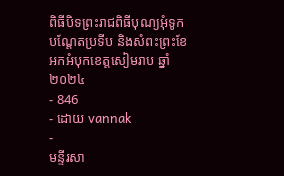ពិធីបិទព្រះរាជពិធីបុណ្យអុំទូក បណ្តែតប្រទីប និងសំពះព្រះខែ អកអំបុកខេត្តសៀមរាប ឆ្នាំ២០២៤
- 846
- ដោយ vannak
-
មន្ទីរសា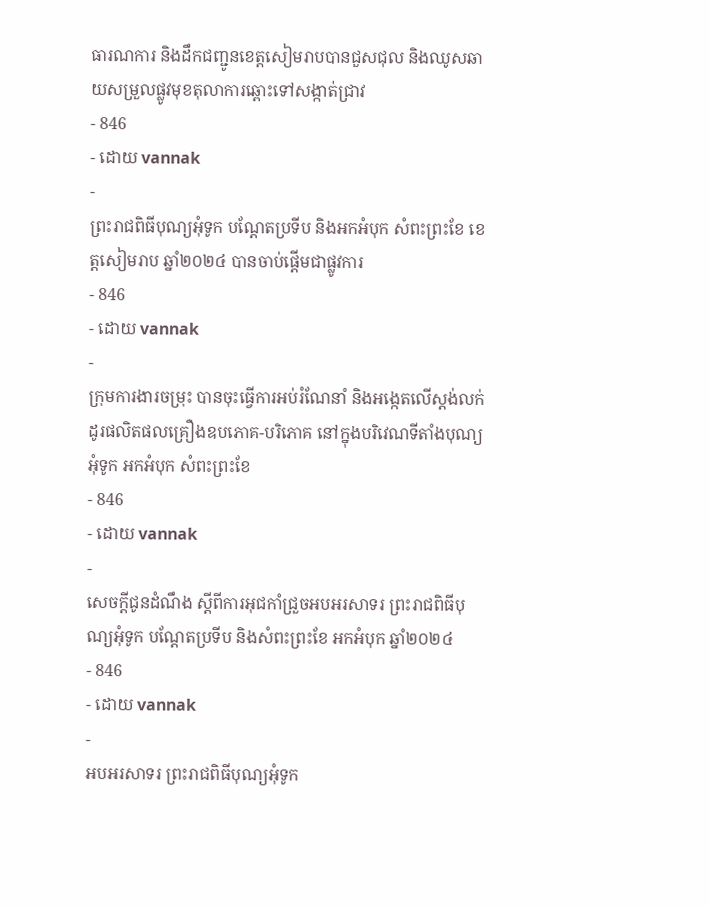ធារណការ និងដឹកជញ្ជូនខេត្តសៀមរាបបានជួសជុល និងឈូសឆាយសម្រួលផ្លូវមុខតុលាការឆ្ពោះទៅសង្កាត់ជ្រាវ
- 846
- ដោយ vannak
-
ព្រះរាជពិធីបុណ្យអុំទូក បណ្តែតប្រទីប និងអកអំបុក សំពះព្រះខែ ខេត្តសៀមរាប ឆ្នាំ២០២៤ បានចាប់ផ្ដើមជាផ្លូវការ
- 846
- ដោយ vannak
-
ក្រុមការងារចម្រុះ បានចុះធ្វើការអប់រំណែនាំ និងអង្កេតលើស្តង់លក់ដូរផលិតផលគ្រឿងឧបភោគ-បរិភោគ នៅក្នុងបរិវេណទីតាំងបុណ្យអុំទូក អកអំបុក សំពះព្រះខែ
- 846
- ដោយ vannak
-
សេចក្តីជូនដំណឹង ស្តីពីការអុជកាំជ្រួចអបអរសាទរ ព្រះរាជពិធីបុណ្យអុំទូក បណ្តែតប្រទីប និងសំពះព្រះខែ អកអំបុក ឆ្នាំ២០២៤
- 846
- ដោយ vannak
-
អបអរសាទរ ព្រះរាជពិធីបុណ្យអុំទូក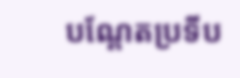បណ្ដែតប្រទីប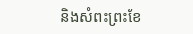និងសំពះព្រះខែ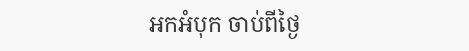អកអំបុក ចាប់ពីថ្ងៃ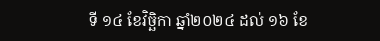ទី ១៤ ខែវិច្ឆិកា ឆ្នាំ២០២៤ ដល់ ១៦ ខែ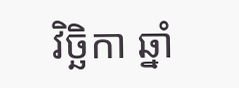វិច្ឆិកា ឆ្នាំ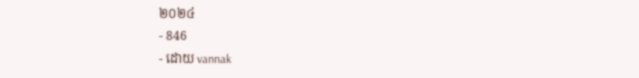២០២៤
- 846
- ដោយ vannak